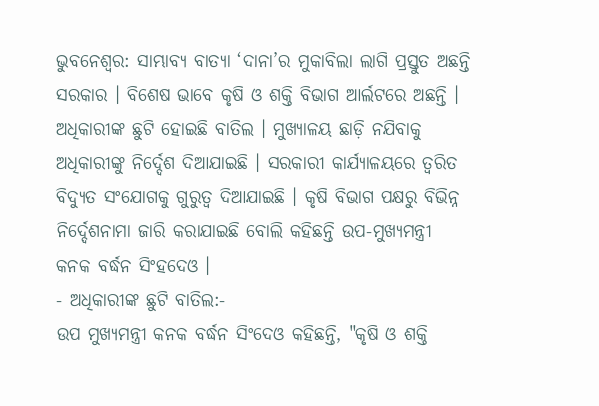ଭୁବନେଶ୍ବର: ସାମ୍ଭାବ୍ୟ ବାତ୍ୟା ‘ଦାନା’ର ମୁକାବିଲା ଲାଗି ପ୍ରସ୍ତୁତ ଅଛନ୍ତି ସରକାର । ବିଶେଷ ଭାବେ କୃଷି ଓ ଶକ୍ତି ବିଭାଗ ଆର୍ଲଟରେ ଅଛନ୍ତି । ଅଧିକାରୀଙ୍କ ଛୁଟି ହୋଇଛି ବାତିଲ । ମୁଖ୍ୟାଳୟ ଛାଡ଼ି ନଯିବାକୁ ଅଧିକାରୀଙ୍କୁ ନିର୍ଦ୍ଦେଶ ଦିଆଯାଇଛି । ସରକାରୀ କାର୍ଯ୍ୟାଳୟରେ ତ୍ୱରିତ ବିଦ୍ୟୁତ ସଂଯୋଗକୁ ଗୁରୁତ୍ୱ ଦିଆଯାଇଛି । କୃଷି ବିଭାଗ ପକ୍ଷରୁ ବିଭିନ୍ନ ନିର୍ଦ୍ଦେଶନାମା ଜାରି କରାଯାଇଛି ବୋଲି କହିଛନ୍ତି ଉପ-ମୁଖ୍ୟମନ୍ତ୍ରୀ କନକ ବର୍ଦ୍ଧନ ସିଂହଦେଓ ।
- ଅଧିକାରୀଙ୍କ ଛୁଟି ବାତିଲ:-
ଉପ ମୁଖ୍ୟମନ୍ତ୍ରୀ କନକ ବର୍ଦ୍ଧନ ସିଂଦେଓ କହିଛନ୍ତି, "କୃଷି ଓ ଶକ୍ତି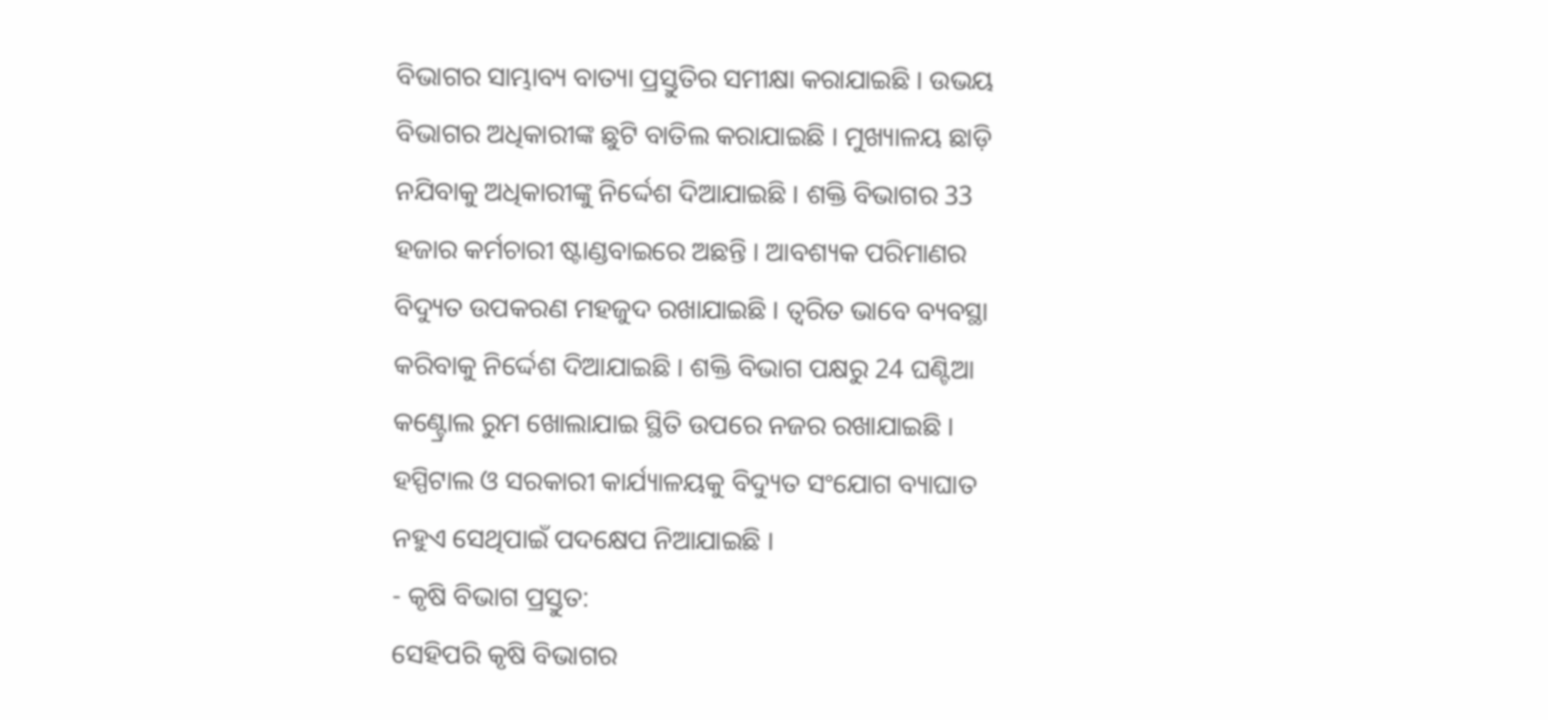ବିଭାଗର ସାମ୍ଭାବ୍ୟ ବାତ୍ୟା ପ୍ରସ୍ତୁତିର ସମୀକ୍ଷା କରାଯାଇଛି । ଉଭୟ ବିଭାଗର ଅଧିକାରୀଙ୍କ ଛୁଟି ବାତିଲ କରାଯାଇଛି । ମୁଖ୍ୟାଳୟ ଛାଡ଼ି ନଯିବାକୁ ଅଧିକାରୀଙ୍କୁ ନିର୍ଦ୍ଦେଶ ଦିଆଯାଇଛି । ଶକ୍ତି ବିଭାଗର 33 ହଜାର କର୍ମଚାରୀ ଷ୍ଟାଣ୍ଡବାଇରେ ଅଛନ୍ତି । ଆବଶ୍ୟକ ପରିମାଣର ବିଦ୍ୟୁତ ଉପକରଣ ମହଜୁଦ ରଖାଯାଇଛି । ତ୍ୱରିତ ଭାବେ ବ୍ୟବସ୍ଥା କରିବାକୁ ନିର୍ଦ୍ଦେଶ ଦିଆଯାଇଛି । ଶକ୍ତି ବିଭାଗ ପକ୍ଷରୁ 24 ଘଣ୍ଟିଆ କଣ୍ଟ୍ରୋଲ ରୁମ ଖୋଲାଯାଇ ସ୍ଥିତି ଉପରେ ନଜର ରଖାଯାଇଛି । ହସ୍ପିଟାଲ ଓ ସରକାରୀ କାର୍ଯ୍ୟାଳୟକୁ ବିଦ୍ୟୁତ ସଂଯୋଗ ବ୍ୟାଘାତ ନହୁଏ ସେଥିପାଇଁ ପଦକ୍ଷେପ ନିଆଯାଇଛି ।
- କୃଷି ବିଭାଗ ପ୍ରସ୍ତୁତ:
ସେହିପରି କୃଷି ବିଭାଗର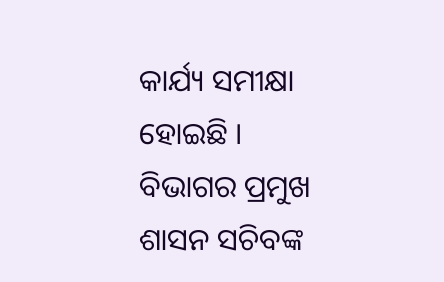କାର୍ଯ୍ୟ ସମୀକ୍ଷା ହୋଇଛି । ବିଭାଗର ପ୍ରମୁଖ ଶାସନ ସଚିବଙ୍କ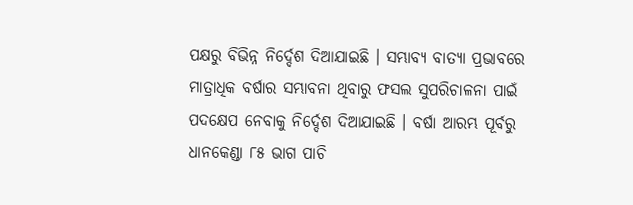ପକ୍ଷରୁ ବିଭିନ୍ନ ନିର୍ଦ୍ଦେଶ ଦିଆଯାଇଛି । ସମ୍ଭାବ୍ୟ ବାତ୍ୟା ପ୍ରଭାବରେ ମାତ୍ରାଧିକ ବର୍ଷାର ସମ୍ଭାବନା ଥିବାରୁ ଫସଲ ସୁପରିଚାଳନା ପାଇଁ ପଦକ୍ଷେପ ନେବାକୁ ନିର୍ଦ୍ଦେଶ ଦିଆଯାଇଛି । ବର୍ଷା ଆରମ୍ଭ ପୂର୍ବରୁ ଧାନକେଣ୍ଡା ୮୫ ଭାଗ ପାଚି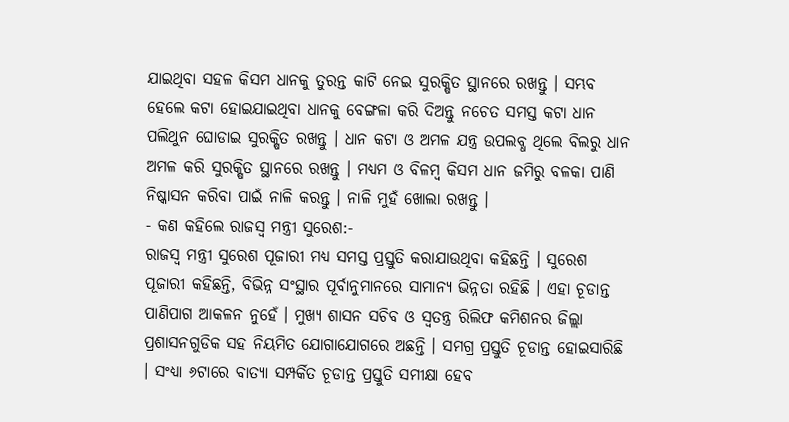ଯାଇଥିବା ସହଳ କିସମ ଧାନକୁ ତୁରନ୍ତ କାଟି ନେଇ ସୁରକ୍ଷିତ ସ୍ଥାନରେ ରଖନ୍ତୁ । ସମ୍ଭବ ହେଲେ କଟା ହୋଇଯାଇଥିବା ଧାନକୁ ବେଙ୍ଗଳା କରି ଦିଅନ୍ତୁ ନଚେତ ସମସ୍ତ କଟା ଧାନ ପଲିଥୁନ ଘୋଡାଇ ସୁରକ୍ଷିତ ରଖନ୍ତୁ । ଧାନ କଟା ଓ ଅମଳ ଯନ୍ତ୍ର ଉପଲବ୍ଧ ଥିଲେ ବିଲରୁ ଧାନ ଅମଳ କରି ସୁରକ୍ଷିତ ସ୍ଥାନରେ ରଖନ୍ତୁ । ମଧ୍ୟମ ଓ ବିଳମ୍ବ କିସମ ଧାନ ଜମିରୁ ବଳକା ପାଣି ନିଷ୍କାସନ କରିବା ପାଇଁ ନାଳି କରନ୍ତୁ । ନାଳି ମୁହଁ ଖୋଲା ରଖନ୍ତୁ ।
- କଣ କହିଲେ ରାଜସ୍ବ ମନ୍ତ୍ରୀ ସୁରେଶ:-
ରାଜସ୍ବ ମନ୍ତ୍ରୀ ସୁରେଶ ପୂଜାରୀ ମଧ୍ୟ ସମସ୍ତ ପ୍ରସ୍ତୁତି କରାଯାଉଥିବା କହିଛନ୍ତି । ସୁରେଶ ପୂଜାରୀ କହିଛନ୍ତି, ବିଭିନ୍ନ ସଂସ୍ଥାର ପୂର୍ବାନୁମାନରେ ସାମାନ୍ୟ ଭିନ୍ନତା ରହିଛି । ଏହା ଚୂଡାନ୍ତ ପାଣିପାଗ ଆକଳନ ନୁହେଁ । ମୁଖ୍ୟ ଶାସନ ସଚିବ ଓ ସ୍ବତନ୍ତ୍ର ରିଲିଫ କମିଶନର ଜିଲ୍ଲା ପ୍ରଶାସନଗୁଡିକ ସହ ନିୟମିତ ଯୋଗାଯୋଗରେ ଅଛନ୍ତି । ସମଗ୍ର ପ୍ରସ୍ତୁତି ଚୂଡାନ୍ତ ହୋଇସାରିଛି । ସଂଧ୍ୟା ୬ଟାରେ ବାତ୍ୟା ସମ୍ପର୍କିତ ଚୂଡାନ୍ତ ପ୍ରସ୍ତୁତି ସମୀକ୍ଷା ହେବ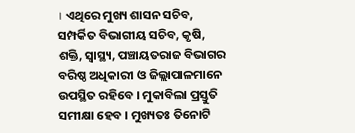। ଏଥିରେ ମୁଖ୍ୟ ଶାସନ ସଚିବ, ସମ୍ପର୍କିତ ବିଭାଗୀୟ ସଚିବ, କୃଷି, ଶକ୍ତି, ସ୍ବାସ୍ଥ୍ୟ, ପଞ୍ଚାୟତରାଜ ବିଭାଗର ବରିଷ୍ଠ ଅଧିକାରୀ ଓ ଜିଲ୍ଲାପାଳମାନେ ଉପସ୍ଥିତ ରହିବେ । ମୁକାବିଲା ପ୍ରସ୍ତୁତି ସମୀକ୍ଷା ହେବ । ମୁଖ୍ୟତଃ ତିନୋଟି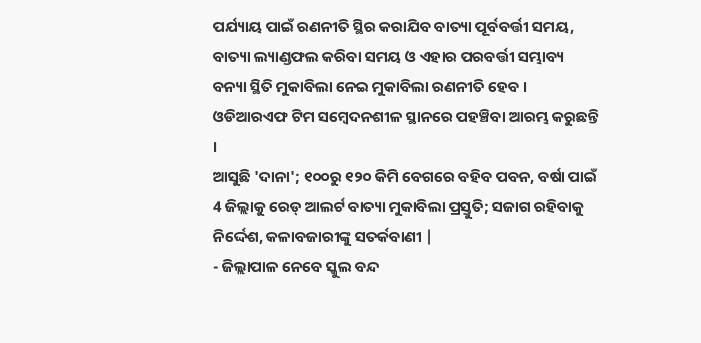ପର୍ଯ୍ୟାୟ ପାଇଁ ରଣନୀତି ସ୍ଥିର କରାଯିବ ବାତ୍ୟା ପୂର୍ବବର୍ତ୍ତୀ ସମୟ, ବାତ୍ୟା ଲ୍ୟାଣ୍ଡଫଲ କରିବା ସମୟ ଓ ଏହାର ପରବର୍ତ୍ତୀ ସମ୍ଭାବ୍ୟ ବନ୍ୟା ସ୍ଥିତି ମୁକାବିଲା ନେଇ ମୁକାବିଲା ରଣନୀତି ହେବ । ଓଡିଆରଏଫ ଟିମ ସମ୍ବେଦନଶୀଳ ସ୍ଥାନରେ ପହଞ୍ଚିବା ଆରମ୍ଭ କରୁଛନ୍ତି ।
ଆସୁଛି 'ଦାନା'; ୧୦୦ରୁ ୧୨୦ କିମି ବେଗରେ ବହିବ ପବନ, ବର୍ଷା ପାଇଁ 4 ଜିଲ୍ଲାକୁ ରେଡ୍ ଆଲର୍ଟ ବାତ୍ୟା ମୁକାବିଲା ପ୍ରସ୍ତୁତି; ସଜାଗ ରହିବାକୁ ନିର୍ଦ୍ଦେଶ, କଳାବଜାରୀଙ୍କୁ ସତର୍କବାଣୀ |
- ଜିଲ୍ଲାପାଳ ନେବେ ସ୍କୁଲ ବନ୍ଦ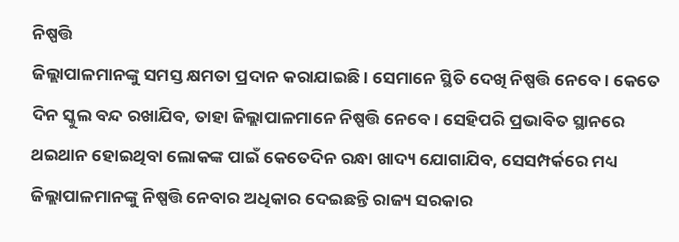ନିଷ୍ପତ୍ତି
ଜିଲ୍ଲାପାଳମାନଙ୍କୁ ସମସ୍ତ କ୍ଷମତା ପ୍ରଦାନ କରାଯାଇଛି । ସେମାନେ ସ୍ଥିତି ଦେଖି ନିଷ୍ପତ୍ତି ନେବେ । କେତେ ଦିନ ସ୍କୁଲ ବନ୍ଦ ରଖାଯିବ, ତାହା ଜିଲ୍ଲାପାଳମାନେ ନିଷ୍ପତ୍ତି ନେବେ । ସେହିପରି ପ୍ରଭାବିତ ସ୍ଥାନରେ ଥଇଥାନ ହୋଇଥିବା ଲୋକଙ୍କ ପାଇଁ କେତେଦିନ ରନ୍ଧା ଖାଦ୍ୟ ଯୋଗାଯିବ, ସେସମ୍ପର୍କରେ ମଧ୍ୟ ଜିଲ୍ଲାପାଳମାନଙ୍କୁ ନିଷ୍ପତ୍ତି ନେବାର ଅଧିକାର ଦେଇଛନ୍ତି ରାଜ୍ୟ ସରକାର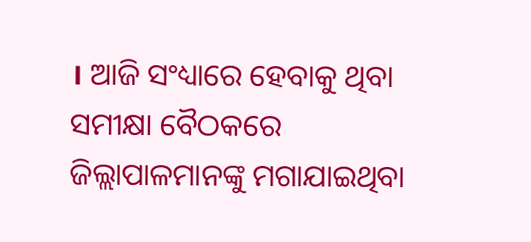। ଆଜି ସଂଧ୍ୟାରେ ହେବାକୁ ଥିବା ସମୀକ୍ଷା ବୈଠକରେ ଜିଲ୍ଲାପାଳମାନଙ୍କୁ ମଗାଯାଇଥିବା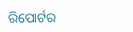ରିପୋର୍ଟର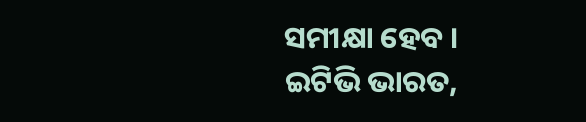ସମୀକ୍ଷା ହେବ ।
ଇଟିଭି ଭାରତ,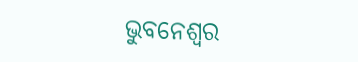ଭୁବନେଶ୍ବର